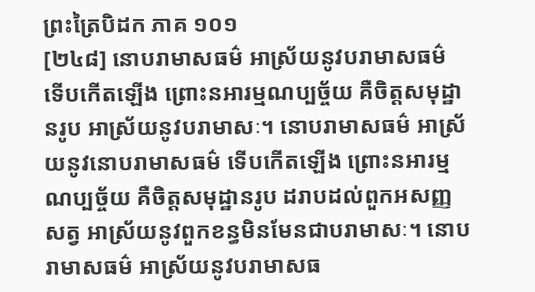ព្រះត្រៃបិដក ភាគ ១០១
[២៤៨] នោបរាមាសធម៌ អាស្រ័យនូវបរាមាសធម៌ ទើបកើតឡើង ព្រោះនអារម្មណប្បច្ច័យ គឺចិត្តសមុដ្ឋានរូប អាស្រ័យនូវបរាមាសៈ។ នោបរាមាសធម៌ អាស្រ័យនូវនោបរាមាសធម៌ ទើបកើតឡើង ព្រោះនអារម្មណប្បច្ច័យ គឺចិត្តសមុដ្ឋានរូប ដរាបដល់ពួកអសញ្ញសត្វ អាស្រ័យនូវពួកខន្ធមិនមែនជាបរាមាសៈ។ នោបរាមាសធម៌ អាស្រ័យនូវបរាមាសធ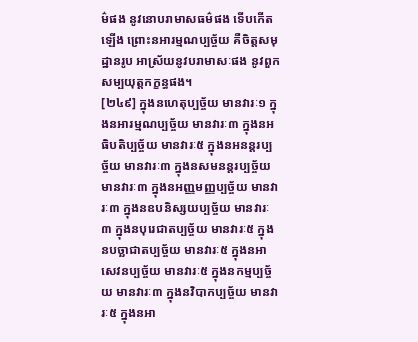ម៌ផង នូវនោបរាមាសធម៌ផង ទើបកើតឡើង ព្រោះនអារម្មណប្បច្ច័យ គឺចិត្តសមុដ្ឋានរូប អាស្រ័យនូវបរាមាសៈផង នូវពួកសម្បយុត្តកក្ខន្ធផង។
[២៤៩] ក្នុងនហេតុប្បច្ច័យ មានវារៈ១ ក្នុងនអារម្មណប្បច្ច័យ មានវារៈ៣ ក្នុងនអធិបតិប្បច្ច័យ មានវារៈ៥ ក្នុងនអនន្តរប្បច្ច័យ មានវារៈ៣ ក្នុងនសមនន្តរប្បច្ច័យ មានវារៈ៣ ក្នុងនអញ្ញមញ្ញប្បច្ច័យ មានវារៈ៣ ក្នុងនឧបនិស្សយប្បច្ច័យ មានវារៈ៣ ក្នុងនបុរេជាតប្បច្ច័យ មានវារៈ៥ ក្នុងនបច្ឆាជាតប្បច្ច័យ មានវារៈ៥ ក្នុងនអាសេវនប្បច្ច័យ មានវារៈ៥ ក្នុងនកម្មប្បច្ច័យ មានវារៈ៣ ក្នុងនវិបាកប្បច្ច័យ មានវារៈ៥ ក្នុងនអា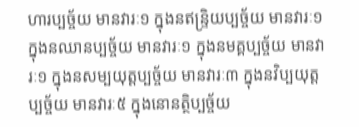ហារប្បច្ច័យ មានវារៈ១ ក្នុងនឥន្ទ្រិយប្បច្ច័យ មានវារៈ១ ក្នុងនឈានប្បច្ច័យ មានវារៈ១ ក្នុងនមគ្គប្បច្ច័យ មានវារៈ១ ក្នុងនសម្បយុត្តប្បច្ច័យ មានវារៈ៣ ក្នុងនវិប្បយុត្តប្បច្ច័យ មានវារៈ៥ ក្នុងនោនត្ថិប្បច្ច័យ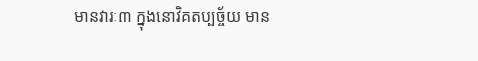មានវារៈ៣ ក្នុងនោវិគតប្បច្ច័យ មាន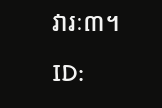វារៈ៣។
ID: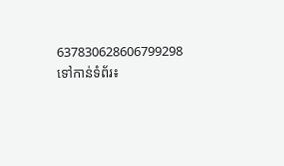637830628606799298
ទៅកាន់ទំព័រ៖